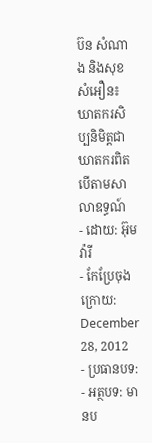ប៊ន សំណាង និងសុខ សំអឿន៖ ឃាតករសិប្បនិមិត្តជាឃាតករពិត បើតាមសាលាឧទ្ធណ៍
- ដោយ: អ៊ុម វ៉ារី
- កែប្រែចុងក្រោយ: December 28, 2012
- ប្រធានបទ:
- អត្ថបទ: មានប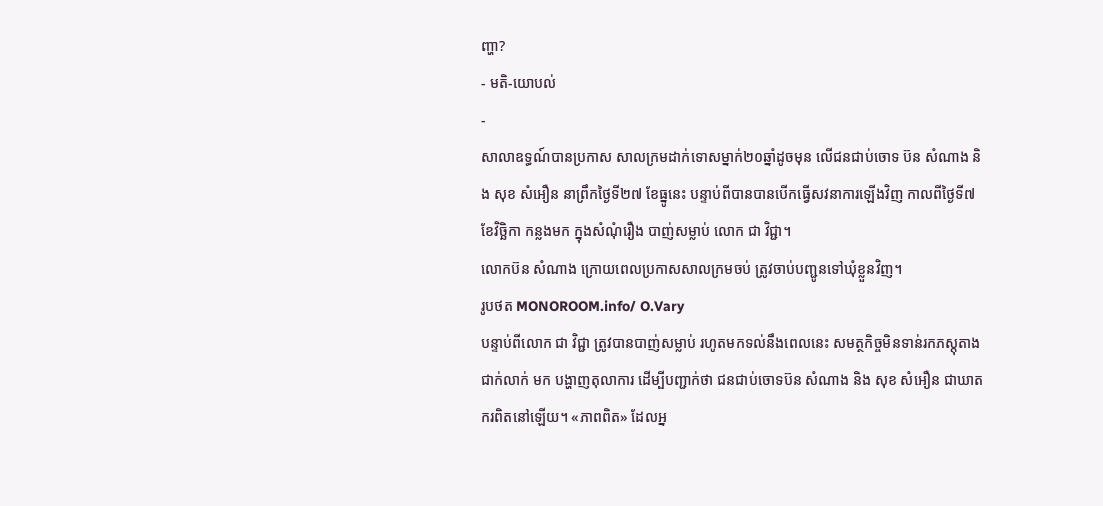ញ្ហា?
- មតិ-យោបល់
-
សាលាឧទ្ធណ៍បានប្រកាស សាលក្រមដាក់ទោសម្នាក់២០ឆ្នាំដូចមុន លើជនជាប់ចោទ ប៊ន សំណាង និង សុខ សំអឿន នាព្រឹកថ្ងៃទី២៧ ខែធ្នូនេះ បន្ទាប់ពីបានបានបើកធ្វើសវនាការឡើងវិញ កាលពីថ្ងៃទី៧ ខែវិច្ឆិកា កន្លងមក ក្នុងសំណុំរឿង បាញ់សម្លាប់ លោក ជា វិជ្ជា។
លោកប៊ន សំណាង ក្រោយពេលប្រកាសសាលក្រមចប់ ត្រូវចាប់បញ្ជូនទៅឃុំខ្លួនវិញ។
រូបថត MONOROOM.info/ O.Vary
បន្ទាប់ពីលោក ជា វិជ្ជា ត្រូវបានបាញ់សម្លាប់ រហូតមកទល់នឹងពេលនេះ សមត្ថកិច្ចមិនទាន់រកភស្តុតាងជាក់លាក់ មក បង្ហាញតុលាការ ដើម្បីបញ្ជាក់ថា ជនជាប់ចោទប៊ន សំណាង និង សុខ សំអឿន ជាឃាតករពិតនៅឡើយ។ «ភាពពិត» ដែលអ្ន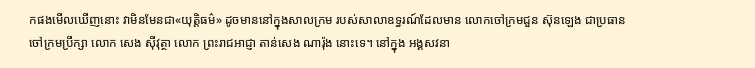កផងមើលឃើញនោះ វាមិនមែនជា«យុត្តិធម៌» ដូចមាននៅក្នុងសាលក្រម របស់សាលាឧទ្ធរណ៍ដែលមាន លោកចៅក្រមជួន ស៊ុនឡេង ជាប្រធាន ចៅក្រមប្រឹក្សា លោក សេង ស៊ីវុត្ថា លោក ព្រះរាជអាជ្ញា តាន់សេង ណារ៉ុង នោះទេ។ នៅក្នុង អង្គសវនា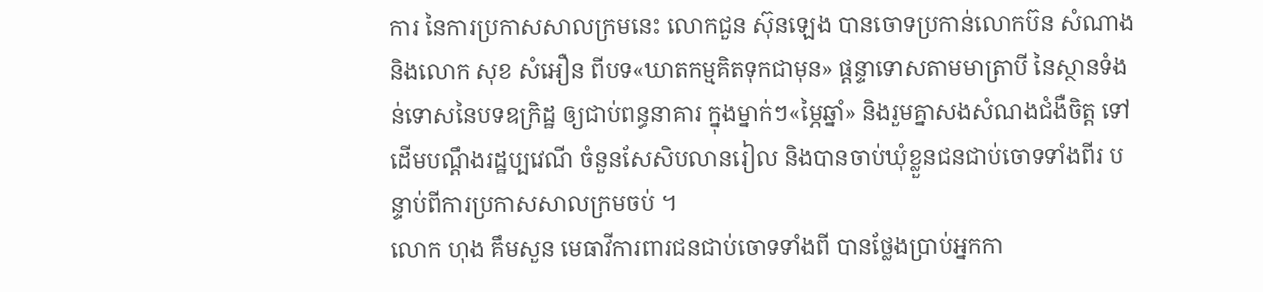ការ នៃការប្រកាសសាលក្រមនេះ លោកជួន ស៊ុនឡេង បានចោទប្រកាន់លោកប៊ន សំណាង និងលោក សុខ សំអឿន ពីបទ«ឃាតកម្មគិតទុកជាមុន» ផ្តន្ទាទោសតាមមាត្រាបី នៃស្ថានទំងន់ទោសនៃបទឧក្រិដ្ឋ ឲ្យជាប់ពន្ធនាគារ ក្នុងម្នាក់ៗ«ម្ភៃឆ្នាំ» និងរួមគ្នាសងសំណងជំងឺចិត្ត ទៅដើមបណ្តឹងរដ្ឋប្បវេណី ចំនួនសែសិបលានរៀល និងបានចាប់ឃុំខ្លួនជនជាប់ចោទទាំងពីរ បន្ទាប់ពីការប្រកាសសាលក្រមចប់ ។
លោក ហុង គឹមសួន មេធាវីការពារជនជាប់ចោទទាំងពី បានថ្លែងប្រាប់អ្នកកា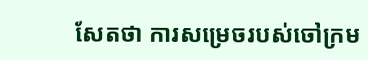សែតថា ការសម្រេចរបស់ចៅក្រម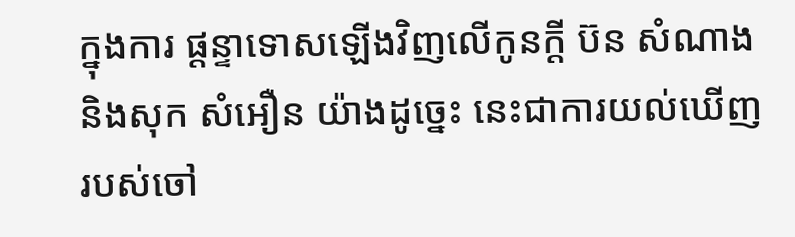ក្នុងការ ផ្តន្ទាទោសឡើងវិញលើកូនក្តី ប៊ន សំណាង និងសុក សំអឿន យ៉ាងដូច្នេះ នេះជាការយល់ឃើញរបស់ចៅ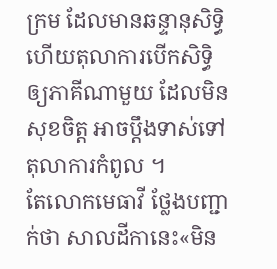ក្រម ដែលមានឆន្ទានុសិទ្ធិ ហើយតុលាការបើកសិទ្ធិឲ្យភាគីណាមួយ ដែលមិនសុខចិត្ត អាចប្តឹងទាស់ទៅតុលាការកំពូល ។
តែលោកមេធាវី ថ្លែងបញ្ជាក់ថា សាលដីកានេះ«មិន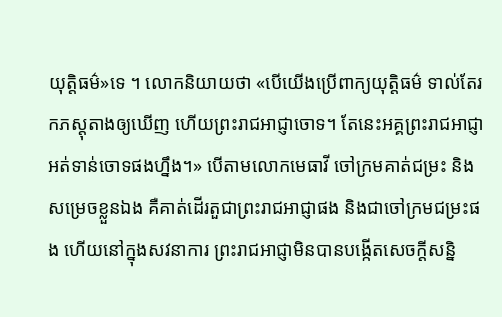យុត្តិធម៌»ទេ ។ លោកនិយាយថា «បើយើងប្រើពាក្យយុត្តិធម៌ ទាល់តែរកភស្តុតាងឲ្យឃើញ ហើយព្រះរាជអាជ្ញាចោទ។ តែនេះអគ្គព្រះរាជអាជ្ញា អត់ទាន់ចោទផងហ្នឹង។» បើតាមលោកមេធាវី ចៅក្រមគាត់ជម្រះ និងសម្រេចខ្លួនឯង គឺគាត់ដើរតួជាព្រះរាជអាជ្ញាផង និងជាចៅក្រមជម្រះផង ហើយនៅក្នុងសវនាការ ព្រះរាជអាជ្ញាមិនបានបង្កើតសេចក្តីសន្និ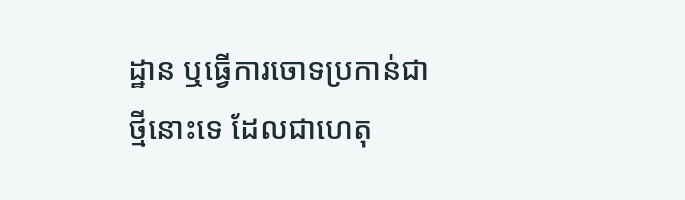ដ្ឋាន ឬធ្វើការចោទប្រកាន់ជាថ្មីនោះទេ ដែលជាហេតុ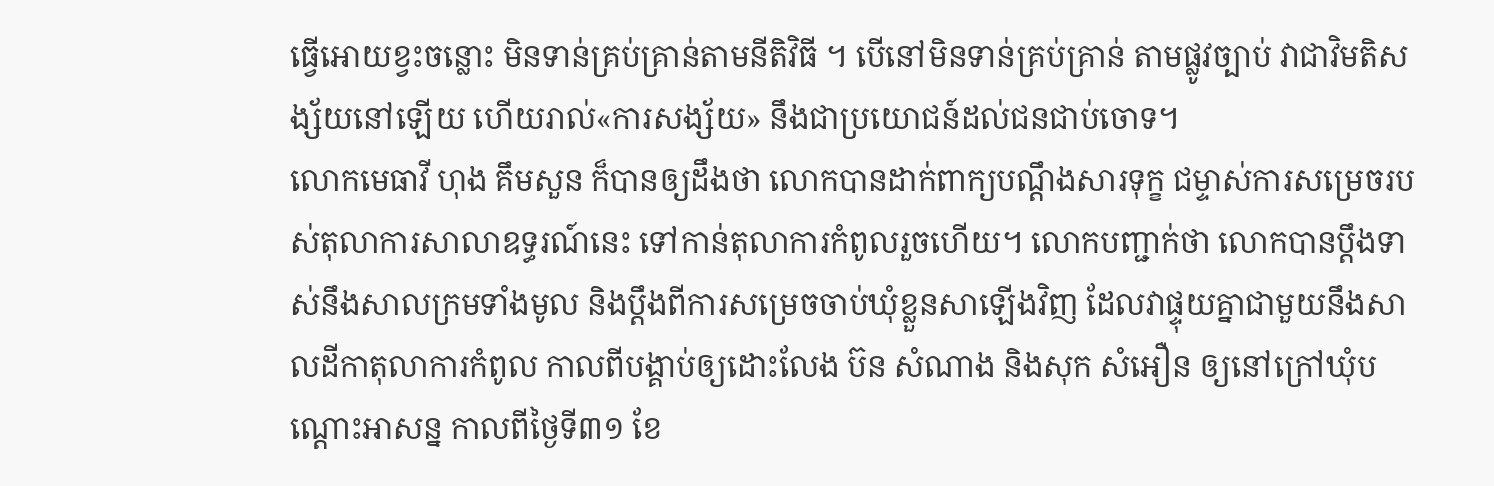ធ្វើអោយខ្វះចន្លោះ មិនទាន់គ្រប់គ្រាន់តាមនីតិវិធី ។ បើនៅមិនទាន់គ្រប់គ្រាន់ តាមផ្លូវច្បាប់ វាជាវិមតិសង្ស័យនៅឡើយ ហើយរាល់«ការសង្ស័យ» នឹងជាប្រយោជន៍ដល់ជនជាប់ចោទ។
លោកមេធាវី ហុង គឹមសួន ក៏បានឲ្យដឹងថា លោកបានដាក់ពាក្យបណ្តឹងសារទុក្ខ ជម្ទាស់ការសម្រេចរបស់តុលាការសាលាឧទ្ធរណ៍នេះ ទៅកាន់តុលាការកំពូលរួចហើយ។ លោកបញ្ជាក់ថា លោកបានប្តឹងទាស់នឹងសាលក្រមទាំងមូល និងប្តឹងពីការសម្រេចចាប់ឃុំខ្លួនសាឡើងវិញ ដែលវាផ្ទុយគ្នាជាមួយនឹងសាលដីកាតុលាការកំពូល កាលពីបង្គាប់ឲ្យដោះលែង ប៊ន សំណាង និងសុក សំអឿន ឲ្យនៅក្រៅឃុំបណ្តោះអាសន្ន កាលពីថ្ងៃទី៣១ ខែ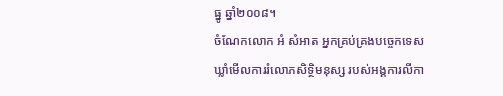ធ្នូ ឆ្នាំ២០០៨។
ចំណែកលោក អំ សំអាត អ្នកគ្រប់គ្រងបច្ចេកទេសឃ្លាំមើលការរំលោភសិទ្ថិមនុស្ស របស់អង្គការលីកា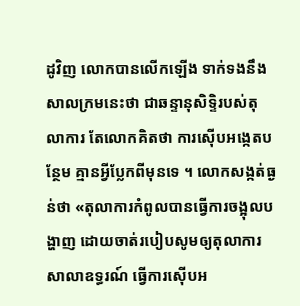ដូវិញ លោកបានលើកឡើង ទាក់ទងនឹងសាលក្រមនេះថា ជាឆន្ទានុសិទ្ទិរបស់តុលាការ តែលោកគិតថា ការស៊ើបអង្កេតបន្ថែម គ្មានអ្វីប្លែកពីមុនទេ ។ លោកសង្កត់ធ្ងន់ថា «តុលាការកំពូលបានធ្វើការចង្អុលបង្ហាញ ដោយចាត់របៀបសូមឲ្យតុលាការសាលាឧទ្ធរណ៍ ធ្វើការស៊ើបអ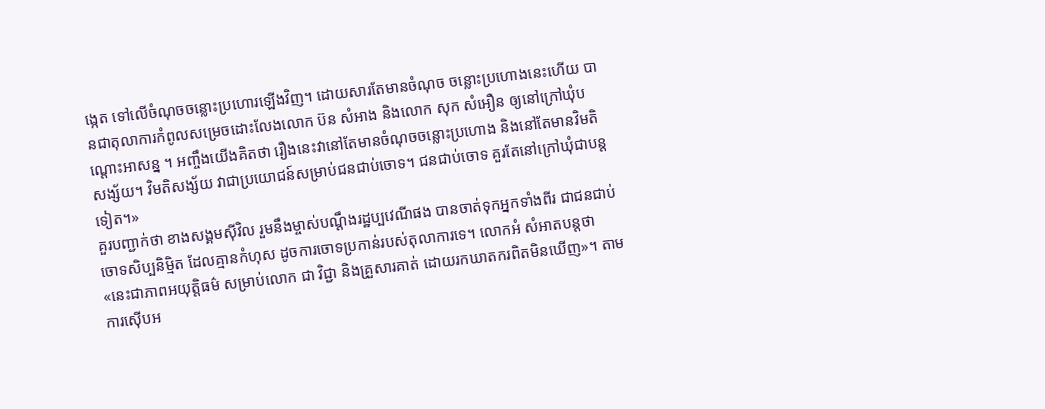ង្កេត ទៅលើចំណុចចន្លោះប្រហោរឡើងវិញ។ ដោយសារតែមានចំណុច ចន្លោះប្រហោងនេះហើយ បានជាតុលាការកំពូលសម្រេចដោះលែងលោក ប៊ន សំអាង និងលោក សុក សំអឿន ឲ្យនៅក្រៅឃុំបណ្តោះអាសន្ន ។ អញ្ចឹងយើងគិតថា រឿងនេះវានៅតែមានចំណុចចន្លោះប្រហោង និងនៅតែមានវិមតិសង្ស័យ។ វិមតិសង្ស័យ វាជាប្រយោជន៍សម្រាប់ជនជាប់ចោទ។ ជនជាប់ចោទ គួរតែនៅក្រៅឃុំជាបន្តទៀត។»
គួរបញ្ជាក់ថា ខាងសង្គមស៊ីវិល រួមនឹងម្ចាស់បណ្ដឹងរដ្ឋប្បវេណីផង បានចាត់ទុកអ្នកទាំងពីរ ជាជនជាប់ចោទសិប្បនិម្មិត ដែលគ្មានកំហុស ដូចការចោទប្រកាន់របស់តុលាការទេ។ លោកអំ សំអាតបន្តថា «នេះជាភាពអយុត្តិធម៌ សម្រាប់លោក ជា វិជ្ជា និងគ្រួសារគាត់ ដោយរកឃាតករពិតមិនឃើញ»។ តាមការស៊ើបអ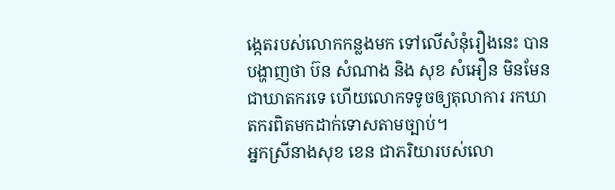ង្កេតរបស់លោកកន្លងមក ទៅលើសំនុំរឿងនេះ បានបង្ហាញថា ប៊ន សំណាង និង សុខ សំអឿន មិនមែនជាឃាតករទេ ហើយលោកទទូចឲ្យតុលាការ រកឃាតករពិតមកដាក់ទោសតាមច្បាប់។
អ្នកស្រីនាងសុខ ខេន ជាភរិយារបស់លោ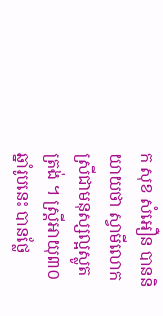ក សុខ សំអឿន បាននិយាយថា ស្វាមីលោកស្រីជាមនុស្សល្អស្លូតត្រង់ ។ ស្ត្រីអាយុ៣០ឆ្នាំរូបនេះ បានថ្លែ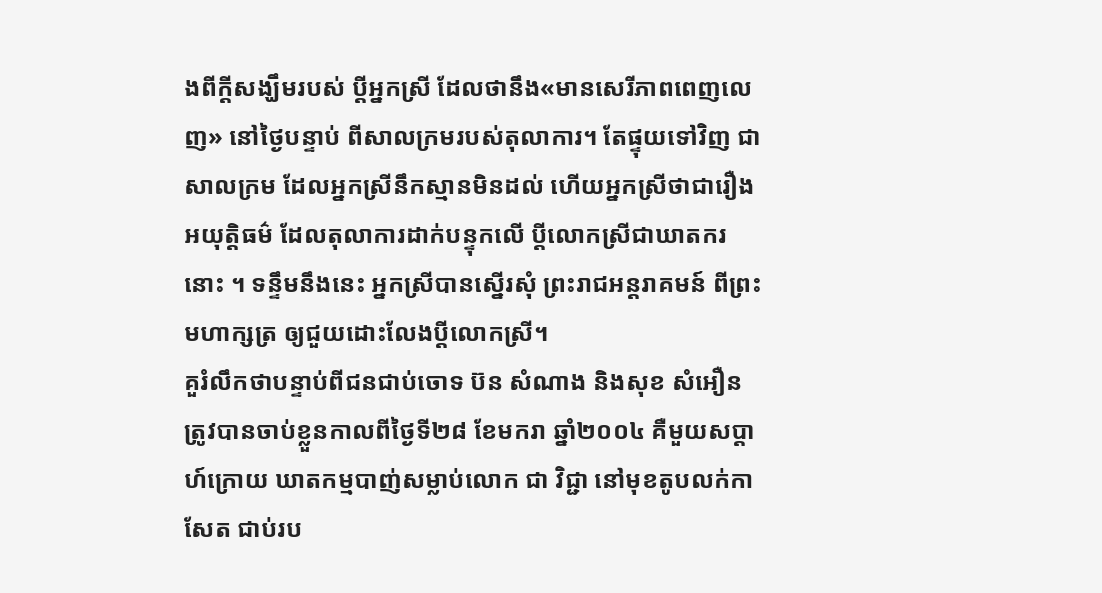ងពីក្ដីសង្ឃឹមរបស់ ប្តីអ្នកស្រី ដែលថានឹង«មានសេរីភាពពេញលេញ» នៅថ្ងៃបន្ទាប់ ពីសាលក្រមរបស់តុលាការ។ តែផ្ទុយទៅវិញ ជាសាលក្រម ដែលអ្នកស្រីនឹកស្មានមិនដល់ ហើយអ្នកស្រីថាជារឿងអយុត្តិធម៌ ដែលតុលាការដាក់បន្ទុកលើ ប្តីលោកស្រីជាឃាតករនោះ ។ ទន្ទឹមនឹងនេះ អ្នកស្រីបានស្នើរសុំ ព្រះរាជអន្តរាគមន៍ ពីព្រះមហាក្សត្រ ឲ្យជួយដោះលែងប្តីលោកស្រី។
គួរំលឹកថាបន្ទាប់ពីជនជាប់ចោទ ប៊ន សំណាង និងសុខ សំអឿន ត្រូវបានចាប់ខ្លួនកាលពីថ្ងៃទី២៨ ខែមករា ឆ្នាំ២០០៤ គឺមួយសប្តាហ៍ក្រោយ ឃាតកម្មបាញ់សម្លាប់លោក ជា វិជ្ជា នៅមុខតូបលក់កាសែត ជាប់រប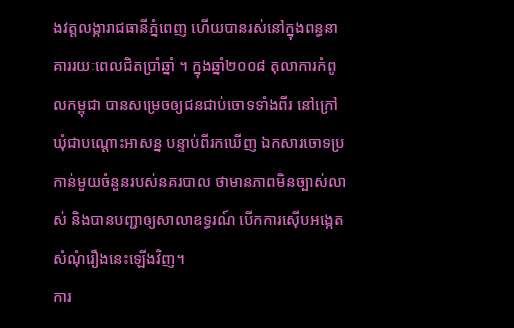ងវត្តលង្ការាជធានីភ្នំពេញ ហើយបានរស់នៅក្នុងពន្ធនាគាររយៈពេលជិតប្រាំឆ្នាំ ។ ក្នុងឆ្នាំ២០០៨ តុលាការកំពូលកម្ពុជា បានសម្រេចឲ្យជនជាប់ចោទទាំងពីរ នៅក្រៅឃុំជាបណ្តោះអាសន្ន បន្ទាប់ពីរកឃើញ ឯកសារចោទប្រកាន់មួយចំនួនរបស់នគរបាល ថាមានភាពមិនច្បាស់លាស់ និងបានបញ្ជាឲ្យសាលាឧទ្ធរណ៍ បើកការស៊ើបអង្កេតសំណុំរឿងនេះឡើងវិញ។
ការ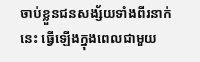ចាប់ខ្លួនជនសង្ស័យទាំងពីរនាក់នេះ ធ្វើឡើងក្នុងពេលជាមួយ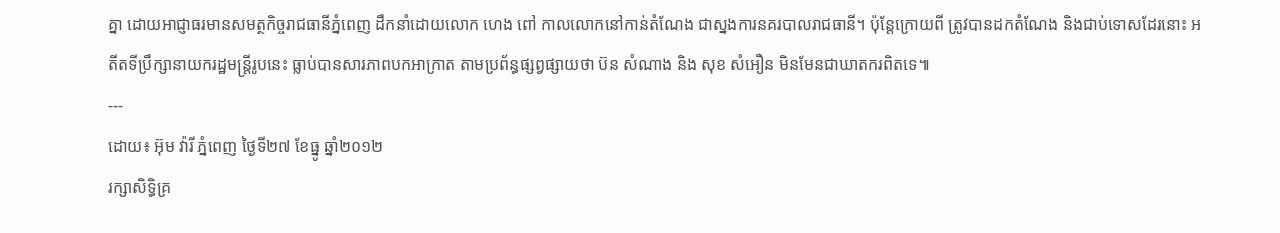គ្នា ដោយអាជ្ញាធរមានសមត្ថកិច្ចរាជធានីភ្នំពេញ ដឹកនាំដោយលោក ហេង ពៅ កាលលោកនៅកាន់តំណែង ជាស្នងការនគរបាលរាជធានី។ ប៉ុន្តែក្រោយពី ត្រូវបានដកតំណែង និងជាប់ទោសដែរនោះ អតីតទីប្រឹក្សានាយករដ្ឋមន្ត្រីរូបនេះ ធ្លាប់បានសារភាពបកអាក្រាត តាមប្រព័ន្ធផ្សព្វផ្សាយថា ប៊ន សំណាង និង សុខ សំអឿន មិនមែនជាឃាតករពិតទេ៕
---
ដោយ៖ អ៊ុម វ៉ារី ភ្នំពេញ ថ្ងៃទី២៧ ខែធ្នូ ឆ្នាំ២០១២
រក្សាសិទ្ធិគ្រ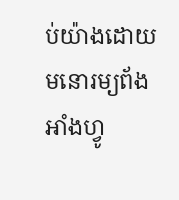ប់យ៉ាងដោយ មនោរម្យព័ងអាំងហ្វូ